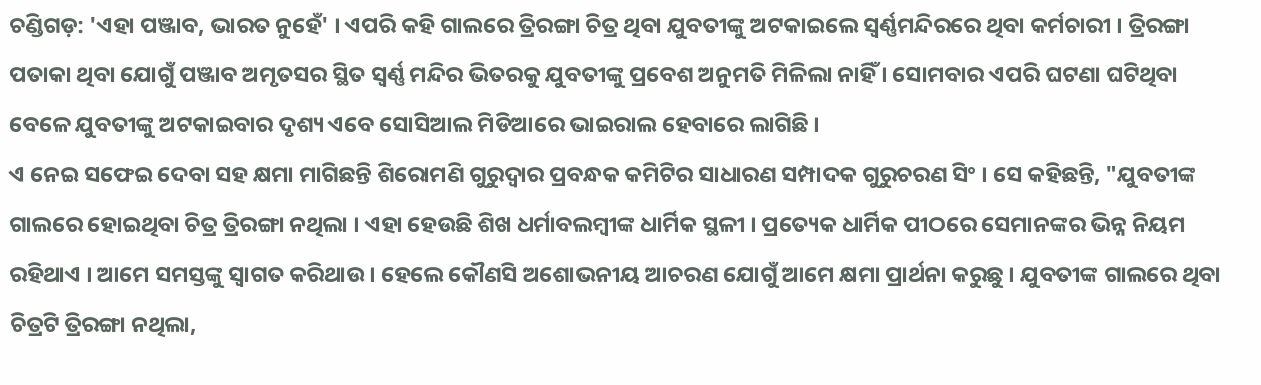ଚଣ୍ଡିଗଡ଼: 'ଏହା ପଞ୍ଜାବ, ଭାରତ ନୁହେଁ' । ଏପରି କହି ଗାଲରେ ତ୍ରିରଙ୍ଗା ଚିତ୍ର ଥିବା ଯୁବତୀଙ୍କୁ ଅଟକାଇଲେ ସ୍ବର୍ଣ୍ଣମନ୍ଦିରରେ ଥିବା କର୍ମଚାରୀ । ତ୍ରିରଙ୍ଗା ପତାକା ଥିବା ଯୋଗୁଁ ପଞ୍ଜାବ ଅମୃତସର ସ୍ଥିତ ସ୍ବର୍ଣ୍ଣ ମନ୍ଦିର ଭିତରକୁ ଯୁବତୀଙ୍କୁ ପ୍ରବେଶ ଅନୁମତି ମିଳିଲା ନାହିଁ । ସୋମବାର ଏପରି ଘଟଣା ଘଟିଥିବା ବେଳେ ଯୁବତୀଙ୍କୁ ଅଟକାଇବାର ଦୃଶ୍ୟ ଏବେ ସୋସିଆଲ ମିଡିଆରେ ଭାଇରାଲ ହେବାରେ ଲାଗିଛି ।
ଏ ନେଇ ସଫେଇ ଦେବା ସହ କ୍ଷମା ମାଗିଛନ୍ତି ଶିରୋମଣି ଗୁରୁଦ୍ବାର ପ୍ରବନ୍ଧକ କମିଟିର ସାଧାରଣ ସମ୍ପାଦକ ଗୁରୁଚରଣ ସିଂ । ସେ କହିଛନ୍ତି, "ଯୁବତୀଙ୍କ ଗାଲରେ ହୋଇଥିବା ଚିତ୍ର ତ୍ରିରଙ୍ଗା ନଥିଲା । ଏହା ହେଉଛି ଶିଖ ଧର୍ମାବଲମ୍ବୀଙ୍କ ଧାର୍ମିକ ସ୍ଥଳୀ । ପ୍ରତ୍ୟେକ ଧାର୍ମିକ ପୀଠରେ ସେମାନଙ୍କର ଭିନ୍ନ ନିୟମ ରହିଥାଏ । ଆମେ ସମସ୍ତଙ୍କୁ ସ୍ବାଗତ କରିଥାଉ । ହେଲେ କୌଣସି ଅଶୋଭନୀୟ ଆଚରଣ ଯୋଗୁଁ ଆମେ କ୍ଷମା ପ୍ରାର୍ଥନା କରୁଛୁ । ଯୁବତୀଙ୍କ ଗାଲରେ ଥିବା ଚିତ୍ରଟି ତ୍ରିରଙ୍ଗା ନଥିଲା,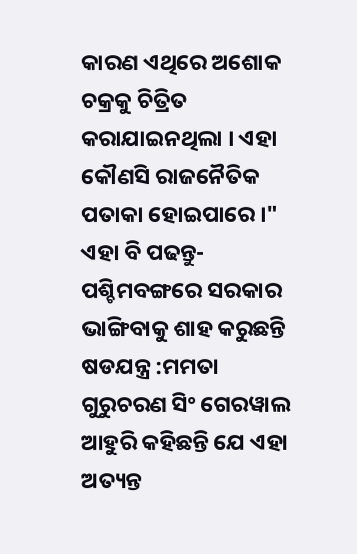କାରଣ ଏଥିରେ ଅଶୋକ ଚକ୍ରକୁ ଚିତ୍ରିତ କରାଯାଇନଥିଲା । ଏହା କୌଣସି ରାଜନୈତିକ ପତାକା ହୋଇପାରେ ।"
ଏହା ବି ପଢନ୍ତୁ- ପଶ୍ଚିମବଙ୍ଗରେ ସରକାର ଭାଙ୍ଗିବାକୁ ଶାହ କରୁଛନ୍ତି ଷଡଯନ୍ତ୍ର :ମମତା
ଗୁରୁଚରଣ ସିଂ ଗେରୱାଲ ଆହୁରି କହିଛନ୍ତି ଯେ ଏହା ଅତ୍ୟନ୍ତ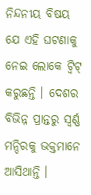ନିନ୍ଦନୀୟ ବିଷୟ ଯେ ଏହି ଘଟଣାକୁ ନେଇ ଲୋକେ ଟ୍ବିଟ୍ କରୁଛନ୍ତି । ଦେଶର ବିଭିନ୍ନ ପ୍ରାନ୍ତରୁ ସ୍ବର୍ଣ୍ଣ ମନ୍ଦିରକୁ ଭକ୍ତମାନେ ଆସିଥାନ୍ତି ।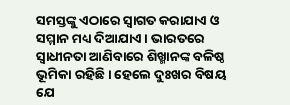ସମସ୍ତଙ୍କୁ ଏଠାରେ ସ୍ବାଗତ କରାଯାଏ ଓ ସମ୍ମାନ ମଧ୍ୟ ଦିଆଯାଏ । ଭାରତରେ ସ୍ବାଧୀନତା ଆଣିବାରେ ଶିଖ୍ମାନଙ୍କ ବଳିଷ୍ଠ ଭୂମିକା ରହିଛି । ହେଲେ ଦୁଃଖର ବିଷୟ ଯେ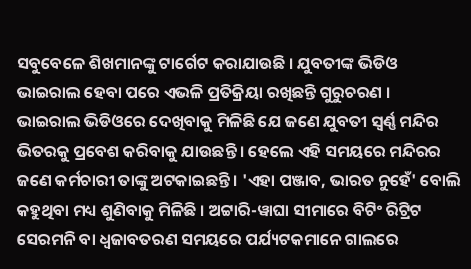ସବୁବେଳେ ଶିଖମାନଙ୍କୁ ଟାର୍ଗେଟ କରାଯାଉଛି । ଯୁବତୀଙ୍କ ଭିଡିଓ ଭାଇରାଲ ହେବା ପରେ ଏଭଳି ପ୍ରତିକ୍ରିୟା ରଖିଛନ୍ତି ଗୁରୁଚରଣ ।
ଭାଇରାଲ ଭିଡିଓରେ ଦେଖିବାକୁ ମିଳିଛି ଯେ ଜଣେ ଯୁବତୀ ସ୍ବର୍ଣ୍ଣ ମନ୍ଦିର ଭିତରକୁ ପ୍ରବେଶ କରିବାକୁ ଯାଉଛନ୍ତି । ହେଲେ ଏହି ସମୟରେ ମନ୍ଦିରର ଜଣେ କର୍ମଚାରୀ ତାଙ୍କୁ ଅଟକାଇଛନ୍ତି । 'ଏହା ପଞ୍ଜାବ, ଭାରତ ନୁହେଁ' ବୋଲି କହୁଥିବା ମଧ୍ୟ ଶୁଣିବାକୁ ମିଳିଛି । ଅଟ୍ଟାରି-ୱାଘା ସୀମାରେ ବିଟିଂ ରିଟ୍ରିଟ ସେରମନି ବା ଧ୍ବଜାବତରଣ ସମୟରେ ପର୍ଯ୍ୟଟକମାନେ ଗାଲରେ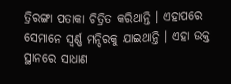ତ୍ରିରଙ୍ଗା ପତାକା ଚିତ୍ରିତ କରିଥାନ୍ତି । ଏହାପରେ ସେମାନେ ସ୍ବର୍ଣ୍ଣ ମନ୍ଦିରକୁ ଯାଇଥାନ୍ତି । ଏହା ଉକ୍ତ ସ୍ଥାନରେ ସାଧାଣ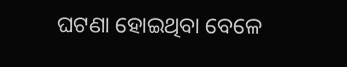ଘଟଣା ହୋଇଥିବା ବେଳେ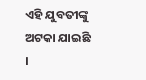ଏହି ଯୁବତୀଙ୍କୁ ଅଟକା ଯାଇଛି ।